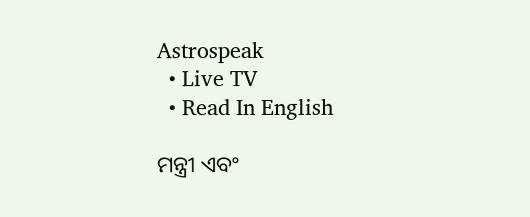Astrospeak
  • Live TV
  • Read In English

ମନ୍ତ୍ରୀ ଏବଂ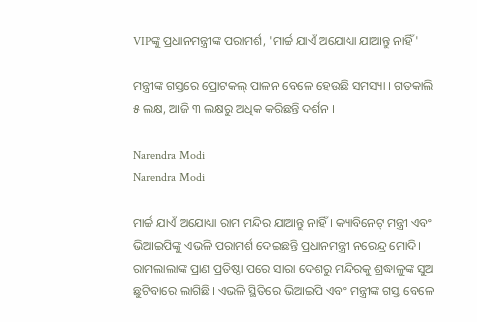VIPଙ୍କୁ ପ୍ରଧାନମନ୍ତ୍ରୀଙ୍କ ପରାମର୍ଶ, 'ମାର୍ଚ୍ଚ ଯାଏଁ ଅଯୋଧ୍ୟା ଯାଆନ୍ତୁ ନାହିଁ'

ମନ୍ତ୍ରୀଙ୍କ ଗସ୍ତରେ ପ୍ରୋଟକଲ୍ ପାଳନ ବେଳେ ହେଉଛି ସମସ୍ୟା । ଗତକାଲି ୫ ଲକ୍ଷ, ଆଜି ୩ ଲକ୍ଷରୁ ଅଧିକ କରିଛନ୍ତି ଦର୍ଶନ ।

Narendra Modi
Narendra Modi

ମାର୍ଚ୍ଚ ଯାଏଁ ଅଯୋଧ୍ୟା ରାମ ମନ୍ଦିର ଯାଆନ୍ତୁ ନାହିଁ । କ୍ୟାବିନେଟ୍ ମନ୍ତ୍ରୀ ଏବଂ ଭିଆଇପିଙ୍କୁ ଏଭଳି ପରାମର୍ଶ ଦେଇଛନ୍ତି ପ୍ରଧାନମନ୍ତ୍ରୀ ନରେନ୍ଦ୍ର ମୋଦି। ରାମଲାଲାଙ୍କ ପ୍ରାଣ ପ୍ରତିଷ୍ଠା ପରେ ସାରା ଦେଶରୁ ମନ୍ଦିରକୁ ଶ୍ରଦ୍ଧାଳୁଙ୍କ ସୁଅ ଛୁଟିବାରେ ଲାଗିଛି। ଏଭଳି ସ୍ଥିତିରେ ଭିଆଇପି ଏବଂ ମନ୍ତ୍ରୀଙ୍କ ଗସ୍ତ ବେଳେ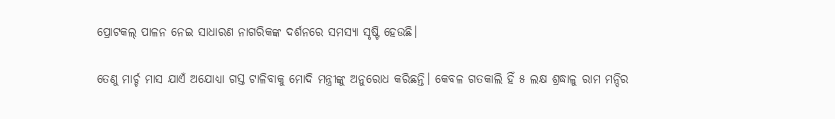ପ୍ରୋଟକଲ୍ ପାଳନ ନେଇ ସାଧାରଣ ନାଗରିକଙ୍କ ଦର୍ଶନରେ ସମସ୍ୟା ସୃଷ୍ଟି ହେଉଛି।

ତେଣୁ ମାର୍ଚ୍ଚ ମାସ ଯାଏଁ ଅଯୋଧ୍ୟା ଗସ୍ତ ଟାଳିବାକୁ ମୋଦି ମନ୍ତ୍ରୀଙ୍କୁ ଅନୁରୋଧ କରିଛନ୍ତି। କେବଳ ଗତକାଲି ହିଁ ୫ ଲକ୍ଷ ଶ୍ରଦ୍ଧାଳୁ ରାମ ମନ୍ଦିର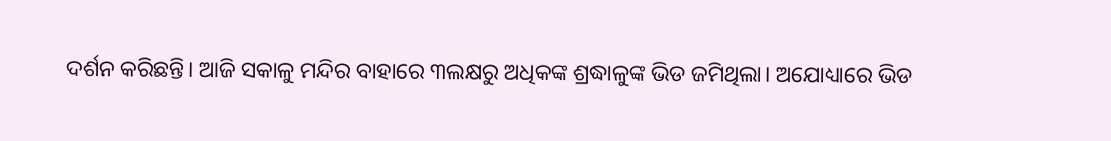ଦର୍ଶନ କରିଛନ୍ତି। ଆଜି ସକାଳୁ ମନ୍ଦିର ବାହାରେ ୩ଲକ୍ଷରୁ ଅଧିକଙ୍କ ଶ୍ରଦ୍ଧାଳୁଙ୍କ ଭିଡ ଜମିଥିଲା। ଅଯୋଧ୍ୟାରେ ଭିଡ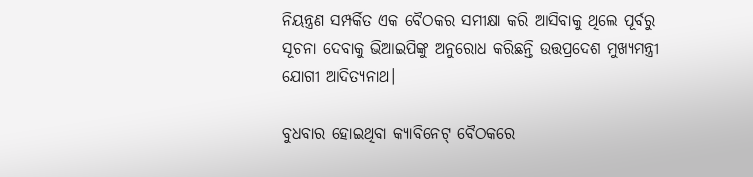ନିୟନ୍ତ୍ରଣ ସମ୍ପର୍କିତ ଏକ ବୈଠକର ସମୀକ୍ଷା କରି ଆସିବାକୁ ଥିଲେ ପୂର୍ବରୁ ସୂଚନା ଦେବାକୁ ଭିଆଇପିଙ୍କୁ ଅନୁରୋଧ କରିଛନ୍ତି ଉତ୍ତପ୍ରଦେଶ ମୁଖ୍ୟମନ୍ତ୍ରୀ ଯୋଗୀ ଆଦିତ୍ୟନାଥ।

ବୁଧବାର ହୋଇଥିବା କ୍ୟାବିନେଟ୍ ବୈଠକରେ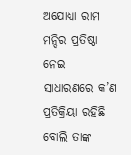ଅଯୋଧ୍ୟା ରାମ ମନ୍ଦିର ପ୍ରତିଷ୍ଠା ନେଇ ସାଧାରଣରେ କ’ଣ ପ୍ରତିକ୍ରିୟା ରହିଛି ବୋଲି ତାଙ୍କ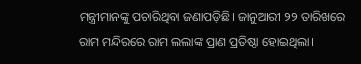ମନ୍ତ୍ରୀମାନଙ୍କୁ ପଚାରିଥିବା ଜଣାପଡ଼ିଛି। ଜାନୁଆରୀ ୨୨ ତାରିଖରେ ରାମ ମନ୍ଦିରରେ ରାମ ଲଲାଙ୍କ ପ୍ରାଣ ପ୍ରତିଷ୍ଠା ହୋଇଥିଲା।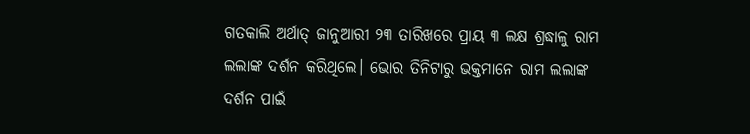ଗତକାଲି ଅର୍ଥାତ୍ ଜାନୁଆରୀ ୨୩ ତାରିଖରେ ପ୍ରାୟ ୩ ଲକ୍ଷ ଶ୍ରଦ୍ଧାଳୁ ରାମ ଲଲାଙ୍କ ଦର୍ଶନ କରିଥିଲେ। ଭୋର ତିନିଟାରୁ ଭକ୍ତମାନେ ରାମ ଲଲାଙ୍କ ଦର୍ଶନ ପାଇଁ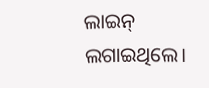ଲାଇନ୍ ଲଗାଇଥିଲେ।